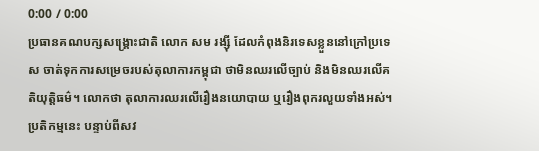0:00 / 0:00
ប្រធានគណបក្សសង្គ្រោះជាតិ លោក សម រង្ស៊ី ដែលកំពុងនិរទេសខ្លួននៅក្រៅប្រទេស ចាត់ទុកការសម្រេចរបស់តុលាការកម្ពុជា ថាមិនឈរលើច្បាប់ និងមិនឈរលើគតិយុត្តិធម៌។ លោកថា តុលាការឈរលើរឿងនយោបាយ ឬរឿងពុករលួយទាំងអស់។
ប្រតិកម្មនេះ បន្ទាប់ពីសវ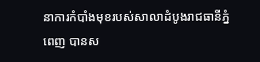នាការកំបាំងមុខរបស់សាលាដំបូងរាជធានីភ្នំពេញ បានស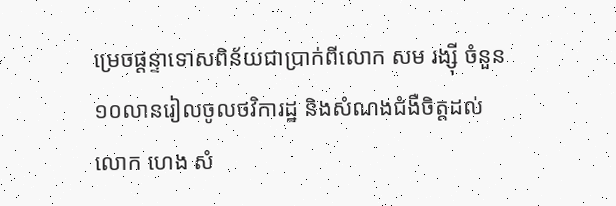ម្រេចផ្ដន្ទាទោសពិន័យជាប្រាក់ពីលោក សម រង្ស៊ី ចំនួន ១០លានរៀលចូលថវិការដ្ឋ និងសំណងជំងឺចិត្តដល់លោក ហេង សំ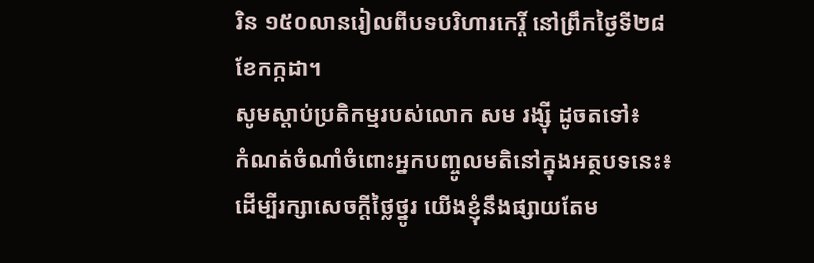រិន ១៥០លានរៀលពីបទបរិហារកេរ្តិ៍ នៅព្រឹកថ្ងៃទី២៨ ខែកក្កដា។
សូមស្ដាប់ប្រតិកម្មរបស់លោក សម រង្ស៊ី ដូចតទៅ៖
កំណត់ចំណាំចំពោះអ្នកបញ្ចូលមតិនៅក្នុងអត្ថបទនេះ៖
ដើម្បីរក្សាសេចក្ដីថ្លៃថ្នូរ យើងខ្ញុំនឹងផ្សាយតែម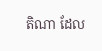តិណា ដែល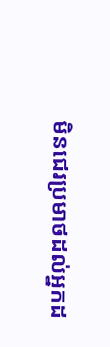មិនជេរប្រមាថដល់អ្នកដ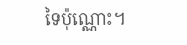ទៃប៉ុណ្ណោះ។